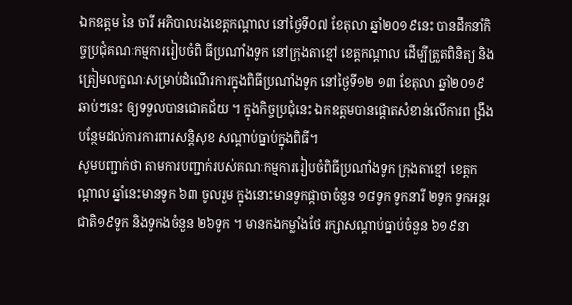ឯកឧត្តម នៃ ចារី អភិបាលរងខេត្តកណ្តាល នៅថ្ងៃទី០៧ ខែតុលា ឆ្នាំ២០១៩នេះ បានដឹកនាំកិច្ចប្រជុំគណៈកម្មការរៀបចំពិ ធីប្រណាំងទូក នៅក្រុងតាខ្មៅ ខេត្តកណ្តាល ដើម្បីត្រួតពិនិត្យ និងត្រៀមលក្ខណៈសម្រាប់ដំណើរការក្នុងពិធីប្រណាំងទូក នៅថ្ងៃទី១២ ១៣ ខែតុលា ឆ្នាំ២០១៩ឆាប់ៗនេះ ឲ្យទទួលបានជោគជ័យ ។ ក្នុងកិច្ចប្រជុំនេះ ឯកឧត្តមបានផ្តោតសំខាន់លើការព ង្រឹងបន្ថែមដល់ការការពារសន្តិសុខ សណ្តាប់ធ្នាប់ក្នុងពិធី។
សូមបញ្ជាក់ថា តាមការបញ្ជាក់របស់គណៈកម្មការរៀបចំពិធីប្រណាំងទូក ក្រុងតាខ្មៅ ខេត្តកណ្ដាល ឆ្នាំនេះមានទូក ៦៣ ចូលរួម ក្នុងនោះមានទូកផ្កាចាចំនួន ១៨ទូក ទូកនារី ២ទូក ទូកអន្តរជាតិ១៩ទូក និងទូកងចំនួន ២៦ទូក ។ មានកងកម្លាំងថែ រក្សាសណ្ដាប់ធ្នាប់ចំនួន ៦១៩នា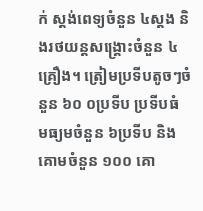ក់ ស្តង់ពេទ្យចំនួន ៤ស្តង និងរថយន្តសង្គ្រោះចំនួន ៤ គ្រឿង។ ត្រៀមប្រទីបតូចៗចំនួន ៦០ ០ប្រទីប ប្រទីបធំ មធ្យមចំនួន ៦ប្រទីប និងគោមចំនួន ១០០ គោ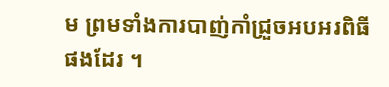ម ព្រមទាំងការបាញ់កាំជ្រួចអបអរពិធីផងដែរ ។